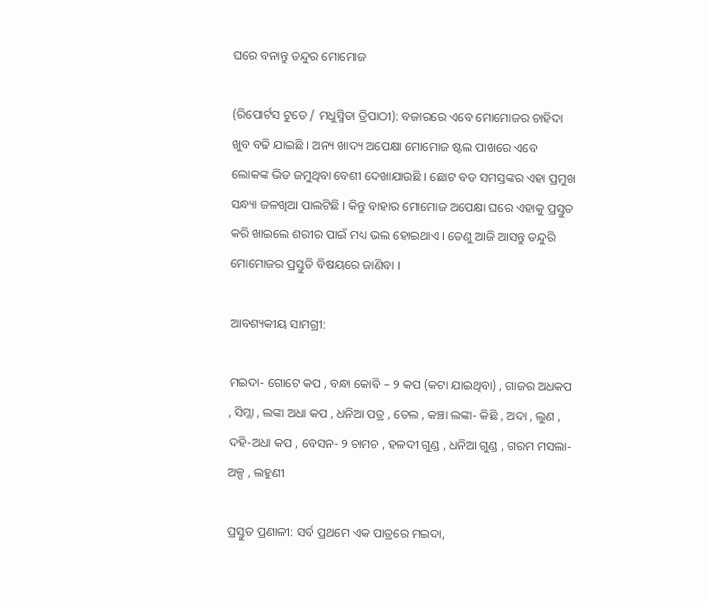ଘରେ ବନାନ୍ତୁ ତନ୍ଦୁର ମୋମୋଜ

(ରିପୋର୍ଟସ ଟୁଡେ / ମଧୁସ୍ମିତା ତ୍ରିପାଠୀ): ବଜାରରେ ଏବେ ମୋମୋଜର ଚାହିଦା ଖୁବ ବଢି ଯାଇଛି । ଅନ୍ୟ ଖାଦ୍ୟ ଅପେକ୍ଷା ମୋମୋଜ ଷ୍ଟଲ ପାଖରେ ଏବେ ଲୋକଙ୍କ ଭିଡ ଜମୁଥିବା ବେଶୀ ଦେଖାଯାଉଛି । ଛୋଟ ବଡ ସମସ୍ତଙ୍କର ଏହା ପ୍ରମୁଖ ସନ୍ଧ୍ୟା ଜଳଖିଆ ପାଲଟିଛି । କିନ୍ତୁ ବାହାର ମୋମୋଜ ଅପେକ୍ଷା ଘରେ ଏହାକୁ ପ୍ରସ୍ତୁତ କରି ଖାଇଲେ ଶରୀର ପାଇଁ ମଧ୍ୟ ଭଲ ହୋଇଥାଏ । ତେଣୁ ଆଜି ଆସନ୍ତୁ ତନ୍ଦୁରି ମୋମୋଜର ପ୍ରସ୍ତୁତି ବିଷୟରେ ଜାଣିବା ।

ଆବଶ୍ୟକୀୟ ସାମଗ୍ରୀ:

ମଇଦା- ଗୋଟେ କପ , ବନ୍ଧା କୋବି – ୨ କପ (କଟା ଯାଇଥିବା) , ଗାଜର ଅଧକପ , ସିମ୍ଲା , ଲଙ୍କା ଅଧା କପ , ଧନିଆ ପତ୍ର , ତେଲ , କଞ୍ଚା ଲଙ୍କା- କିଛି , ଅଦା , ଲୁଣ , ଦହି-ଅଧା କପ , ବେସନ- ୨ ଚାମଚ , ହଳଦୀ ଗୁଣ୍ଡ , ଧନିଆ ଗୁଣ୍ଡ , ଗରମ ମସଲା- ଅଳ୍ପ , ଲହୁଣୀ

ପ୍ରସ୍ତୁତ ପ୍ରଣାଳୀ: ସର୍ବ ପ୍ରଥମେ ଏକ ପାତ୍ରରେ ମଇଦା,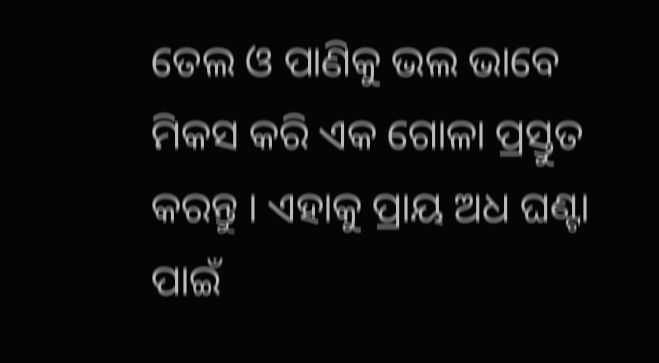ତେଲ ଓ ପାଣିକୁ ଭଲ ଭାବେ ମିକସ କରି ଏକ ଗୋଳା ପ୍ରସ୍ତୁତ କରନ୍ତୁ । ଏହାକୁ ପ୍ରାୟ ଅଧ ଘଣ୍ଟା ପାଇଁ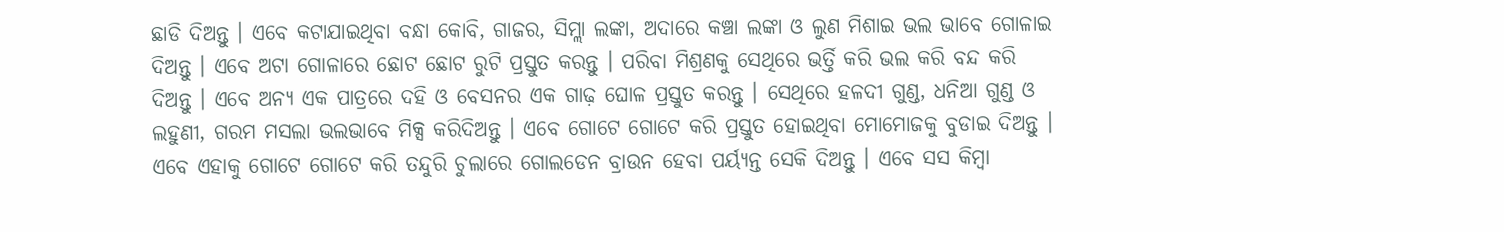ଛାଡି ଦିଅନ୍ତୁ । ଏବେ କଟାଯାଇଥିବା ବନ୍ଧା କୋବି, ଗାଜର, ସିମ୍ଲା ଲଙ୍କା, ଅଦାରେ କଞ୍ଚା ଲଙ୍କା ଓ ଲୁଣ ମିଶାଇ ଭଲ ଭାବେ ଗୋଳାଇ ଦିଅନ୍ତୁ । ଏବେ ଅଟା ଗୋଳାରେ ଛୋଟ ଛୋଟ ରୁଟି ପ୍ରସ୍ତୁତ କରନ୍ତୁ । ପରିବା ମିଶ୍ରଣକୁ ସେଥିରେ ଭର୍ତ୍ତି କରି ଭଲ କରି ବନ୍ଦ କରି ଦିଅନ୍ତୁ । ଏବେ ଅନ୍ୟ ଏକ ପାତ୍ରରେ ଦହି ଓ ବେସନର ଏକ ଗାଢ଼ ଘୋଳ ପ୍ରସ୍ତୁତ କରନ୍ତୁ । ସେଥିରେ ହଳଦୀ ଗୁଣ୍ଡ, ଧନିଆ ଗୁଣ୍ଡ ଓ ଲହୁଣୀ, ଗରମ ମସଲା ଭଲଭାବେ ମିକ୍ସ କରିଦିଅନ୍ତୁ । ଏବେ ଗୋଟେ ଗୋଟେ କରି ପ୍ରସ୍ତୁତ ହୋଇଥିବା ମୋମୋଜକୁ ବୁଡାଇ ଦିଅନ୍ତୁ । ଏବେ ଏହାକୁ ଗୋଟେ ଗୋଟେ କରି ତନ୍ଦୁରି ଚୁଲାରେ ଗୋଲଡେନ ବ୍ରାଉନ ହେବା ପର୍ୟ୍ୟନ୍ତ ସେକି ଦିଅନ୍ତୁ । ଏବେ ସସ କିମ୍ବା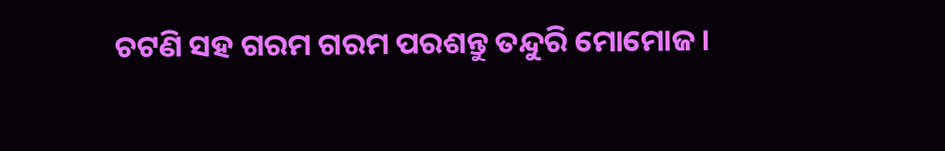ଚଟଣି ସହ ଗରମ ଗରମ ପରଶନ୍ତୁ ତନ୍ଦୁରି ମୋମୋଜ ।